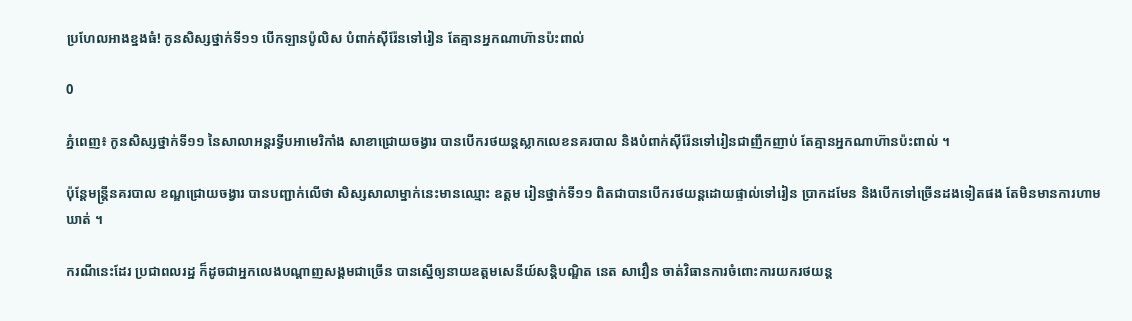ប្រហែលអាងខ្នងធំ! កូនសិស្សថ្នាក់ទី១១ បើកឡានប៉ូលិស បំពាក់ស៊ីរ៉ែនទៅរៀន តែគ្មានអ្នកណាហ៊ានប៉ះពាល់

0

ភ្នំពេញ៖ កូនសិស្សថ្នាក់ទី១១ នៃសាលាអន្តរទ្វីបអាមេរិកាំង សាខាជ្រោយចង្វារ បានបើករថយន្តស្លាកលេខនគរបាល និងបំពាក់ស៊ីរ៉ែនទៅរៀនជាញឹកញាប់ តែគ្មានអ្នកណាហ៊ានប៉ះពាល់ ។

ប៉ុន្តែមន្រ្តីនគរបាល ខណ្ឌជ្រោយចង្វារ បានបញ្ជាក់លើថា សិស្សសាលាម្នាក់នេះមានឈ្មោះ ឧត្តម រៀនថ្នាក់ទី១១ ពិតជាបានបើករថយន្តដោយផ្ទាល់ទៅរៀន ប្រាកដមែន និងបើកទៅច្រើនដងទៀតផង តែមិនមានការហាមឃាត់ ។

ករណីនេះដែរ ប្រជាពលរដ្ឋ ក៏ដូចជាអ្នកលេងបណ្ដាញសង្គមជាច្រើន បានស្នើឲ្យនាយឧត្តមសេនីយ៍សន្តិបណ្ឌិត នេត សាវឿន ចាត់វិធានការចំពោះការយករថយន្ត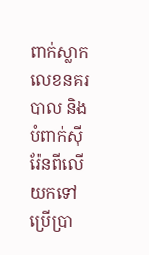ពាក់ស្លាកលេខនគរបាល និងបំពាក់ស៊ីរ៉ែនពីលើ យកទៅប្រើប្រា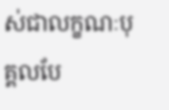ស់ជាលក្ខណៈបុគ្គលបែ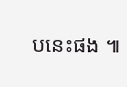បនេះផង ៕